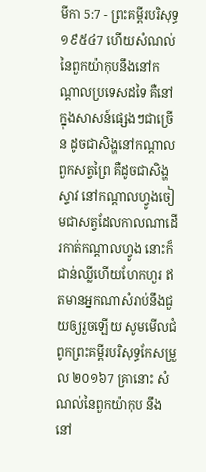មីកា 5:7 - ព្រះគម្ពីរបរិសុទ្ធ ១៩៥៤7 ហើយសំណល់នៃពួកយ៉ាកុបនឹងនៅកណ្តាលប្រទេសដទៃ គឺនៅក្នុងសាសន៍ផ្សេងៗជាច្រើន ដូចជាសិង្ហនៅកណ្តាលពួកសត្វព្រៃ គឺដូចជាសិង្ហស្ទាវ នៅកណ្តាលហ្វូងចៀមជាសត្វដែលកាលណាដើរកាត់កណ្តាលហ្វូង នោះក៏ជាន់ឈ្លីហើយហែកហួរ ឥតមានអ្នកណាសំរាប់នឹងជួយឲ្យរួចឡើយ សូមមើលជំពូកព្រះគម្ពីរបរិសុទ្ធកែសម្រួល ២០១៦7 គ្រានោះ សំណល់នៃពួកយ៉ាកុប នឹងនៅ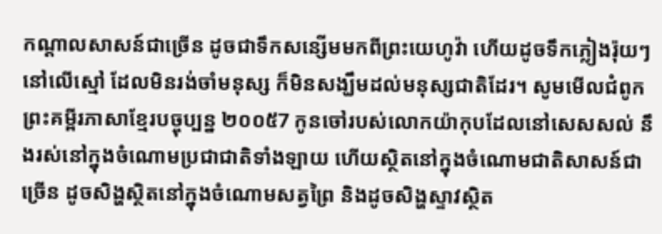កណ្ដាលសាសន៍ជាច្រើន ដូចជាទឹកសន្សើមមកពីព្រះយេហូវ៉ា ហើយដូចទឹកភ្លៀងរ៉ុយៗនៅលើស្មៅ ដែលមិនរង់ចាំមនុស្ស ក៏មិនសង្ឃឹមដល់មនុស្សជាតិដែរ។ សូមមើលជំពូកព្រះគម្ពីរភាសាខ្មែរបច្ចុប្បន្ន ២០០៥7 កូនចៅរបស់លោកយ៉ាកុបដែលនៅសេសសល់ នឹងរស់នៅក្នុងចំណោមប្រជាជាតិទាំងឡាយ ហើយស្ថិតនៅក្នុងចំណោមជាតិសាសន៍ជាច្រើន ដូចសិង្ហស្ថិតនៅក្នុងចំណោមសត្វព្រៃ និងដូចសិង្ហស្ទាវស្ថិត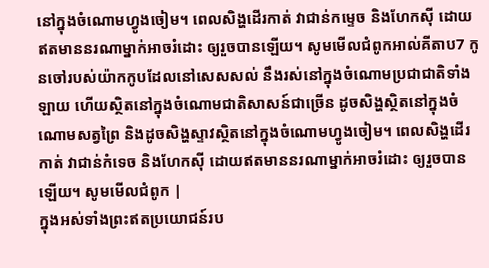នៅក្នុងចំណោមហ្វូងចៀម។ ពេលសិង្ហដើរកាត់ វាជាន់កម្ទេច និងហែកស៊ី ដោយឥតមាននរណាម្នាក់អាចរំដោះ ឲ្យរួចបានឡើយ។ សូមមើលជំពូកអាល់គីតាប7 កូនចៅរបស់យ៉ាកកូបដែលនៅសេសសល់ នឹងរស់នៅក្នុងចំណោមប្រជាជាតិទាំងឡាយ ហើយស្ថិតនៅក្នុងចំណោមជាតិសាសន៍ជាច្រើន ដូចសិង្ហស្ថិតនៅក្នុងចំណោមសត្វព្រៃ និងដូចសិង្ហស្ទាវស្ថិតនៅក្នុងចំណោមហ្វូងចៀម។ ពេលសិង្ហដើរកាត់ វាជាន់កំទេច និងហែកស៊ី ដោយឥតមាននរណាម្នាក់អាចរំដោះ ឲ្យរួចបានឡើយ។ សូមមើលជំពូក |
ក្នុងអស់ទាំងព្រះឥតប្រយោជន៍រប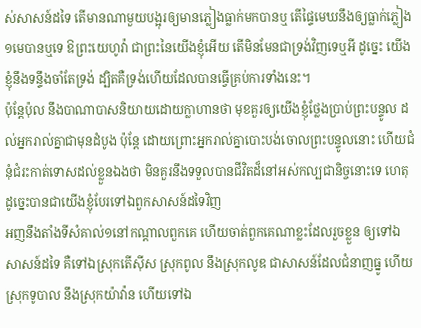ស់សាសន៍ដទៃ តើមានណាមួយបង្អុរឲ្យមានភ្លៀងធ្លាក់មកបានឬ តើផ្ទៃមេឃនឹងឲ្យធ្លាក់ភ្លៀង១មេបានឬទេ ឱព្រះយេហូវ៉ា ជាព្រះនៃយើងខ្ញុំអើយ តើមិនមែនជាទ្រង់វិញទេឬអី ដូច្នេះ យើងខ្ញុំនឹងទន្ទឹងចាំតែទ្រង់ ដ្បិតគឺទ្រង់ហើយដែលបានធ្វើគ្រប់ការទាំងនេះ។
ប៉ុន្តែប៉ុល នឹងបាណាបាសនិយាយដោយក្លាហានថា មុខគួរឲ្យយើងខ្ញុំថ្លែងប្រាប់ព្រះបន្ទូល ដល់អ្នករាល់គ្នាជាមុនដំបូង ប៉ុន្តែ ដោយព្រោះអ្នករាល់គ្នាបោះបង់ចោលព្រះបន្ទូលនោះ ហើយជំនុំជំរះកាត់ទោសដល់ខ្លួនឯងថា មិនគួរនឹងទទួលបានជីវិតដ៏នៅអស់កល្បជានិច្ចនោះទេ ហេតុដូច្នេះបានជាយើងខ្ញុំបែរទៅឯពួកសាសន៍ដទៃវិញ
អញនឹងតាំងទីសំគាល់១នៅកណ្តាលពួកគេ ហើយចាត់ពួកគេណាខ្លះដែលរួចខ្លួន ឲ្យទៅឯសាសន៍ដទៃ គឺទៅឯស្រុកតើស៊ីស ស្រុកពូល នឹងស្រុកលូឌ ជាសាសន៍ដែលជំនាញធ្នូ ហើយស្រុកទូបាល នឹងស្រុកយ៉ាវ៉ាន ហើយទៅឯ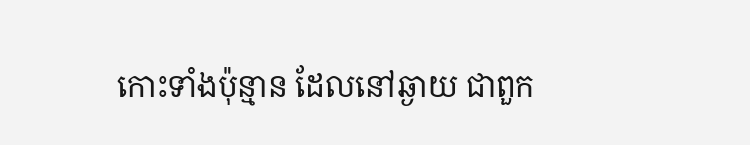កោះទាំងប៉ុន្មាន ដែលនៅឆ្ងាយ ជាពួក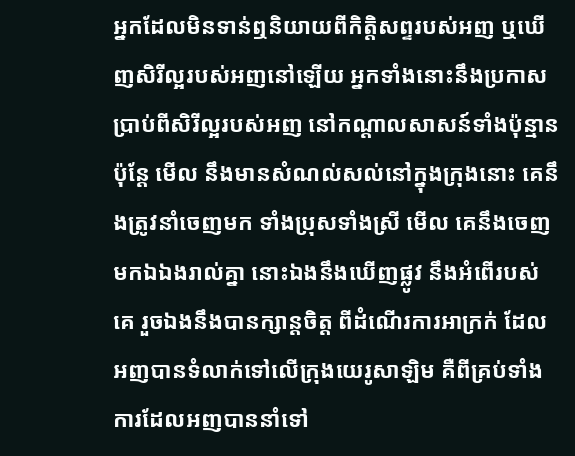អ្នកដែលមិនទាន់ឮនិយាយពីកិត្តិសព្ទរបស់អញ ឬឃើញសិរីល្អរបស់អញនៅឡើយ អ្នកទាំងនោះនឹងប្រកាសប្រាប់ពីសិរីល្អរបស់អញ នៅកណ្តាលសាសន៍ទាំងប៉ុន្មាន
ប៉ុន្តែ មើល នឹងមានសំណល់សល់នៅក្នុងក្រុងនោះ គេនឹងត្រូវនាំចេញមក ទាំងប្រុសទាំងស្រី មើល គេនឹងចេញមកឯឯងរាល់គ្នា នោះឯងនឹងឃើញផ្លូវ នឹងអំពើរបស់គេ រួចឯងនឹងបានក្សាន្តចិត្ត ពីដំណើរការអាក្រក់ ដែលអញបានទំលាក់ទៅលើក្រុងយេរូសាឡិម គឺពីគ្រប់ទាំងការដែលអញបាននាំទៅ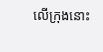លើក្រុងនោះ